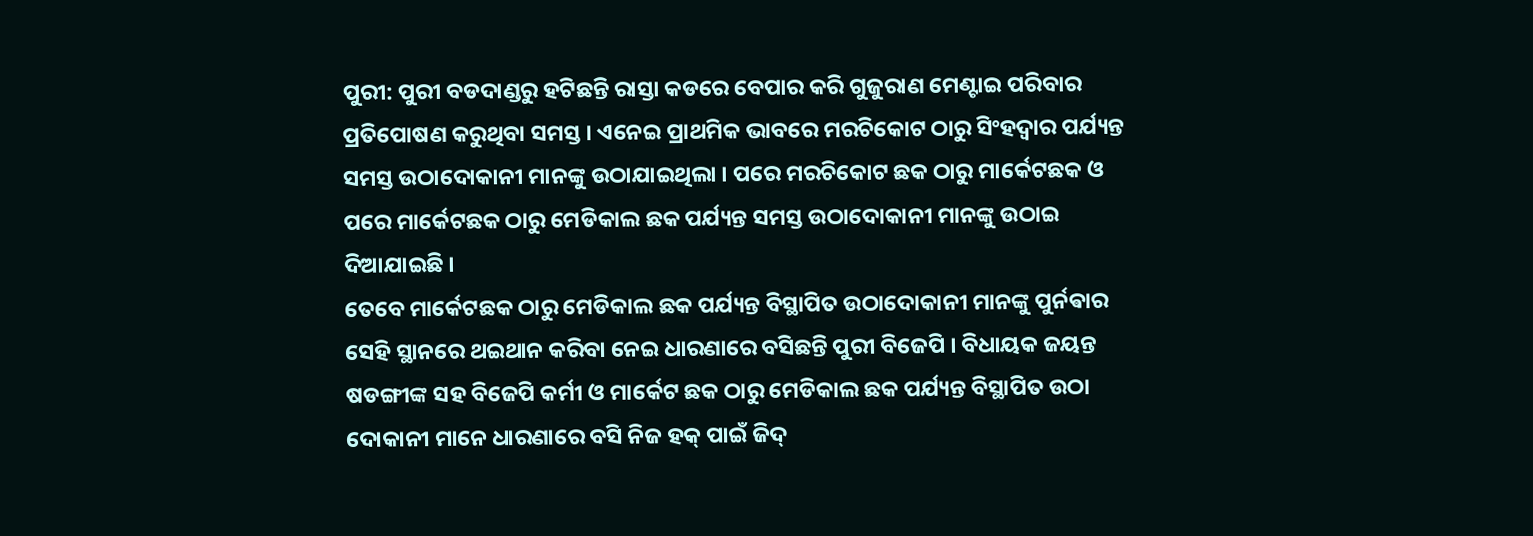ପୁରୀ: ପୁରୀ ବଡଦାଣ୍ଡରୁ ହଟିଛନ୍ତି ରାସ୍ତା କଡରେ ବେପାର କରି ଗୁଜୁରାଣ ମେଣ୍ଟାଇ ପରିବାର ପ୍ରତିପୋଷଣ କରୁଥିବା ସମସ୍ତ । ଏନେଇ ପ୍ରାଥମିକ ଭାବରେ ମରଚିକୋଟ ଠାରୁ ସିଂହଦ୍ଵାର ପର୍ଯ୍ୟନ୍ତ ସମସ୍ତ ଉଠାଦୋକାନୀ ମାନଙ୍କୁ ଉଠାଯାଇଥିଲା । ପରେ ମରଚିକୋଟ ଛକ ଠାରୁ ମାର୍କେଟଛକ ଓ ପରେ ମାର୍କେଟଛକ ଠାରୁ ମେଡିକାଲ ଛକ ପର୍ଯ୍ୟନ୍ତ ସମସ୍ତ ଉଠାଦୋକାନୀ ମାନଙ୍କୁ ଉଠାଇ ଦିଆଯାଇଛି ।
ତେବେ ମାର୍କେଟଛକ ଠାରୁ ମେଡିକାଲ ଛକ ପର୍ଯ୍ୟନ୍ତ ବିସ୍ଥାପିତ ଉଠାଦୋକାନୀ ମାନଙ୍କୁ ପୁର୍ନଵାର ସେହି ସ୍ଥାନରେ ଥଇଥାନ କରିବା ନେଇ ଧାରଣାରେ ବସିଛନ୍ତି ପୁରୀ ବିଜେପି । ବିଧାୟକ ଜୟନ୍ତ ଷଡଙ୍ଗୀଙ୍କ ସହ ବିଜେପି କର୍ମୀ ଓ ମାର୍କେଟ ଛକ ଠାରୁ ମେଡିକାଲ ଛକ ପର୍ଯ୍ୟନ୍ତ ବିସ୍ଥାପିତ ଉଠା ଦୋକାନୀ ମାନେ ଧାରଣାରେ ବସି ନିଜ ହକ୍ ପାଇଁ ଜିଦ୍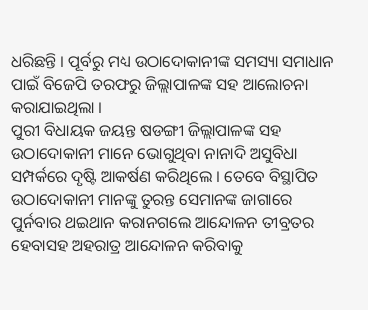ଧରିଛନ୍ତି । ପୂର୍ବରୁ ମଧ୍ୟ ଉଠାଦୋକାନୀଙ୍କ ସମସ୍ୟା ସମାଧାନ ପାଇଁ ବିଜେପି ତରଫରୁ ଜିଲ୍ଲାପାଳଙ୍କ ସହ ଆଲୋଚନା କରାଯାଇଥିଲା ।
ପୁରୀ ବିଧାୟକ ଜୟନ୍ତ ଷଡଙ୍ଗୀ ଜିଲ୍ଲାପାଳଙ୍କ ସହ ଉଠାଦୋକାନୀ ମାନେ ଭୋଗୁଥିବା ନାନାଦି ଅସୁବିଧା ସମ୍ପର୍କରେ ଦୃଷ୍ଟି ଆକର୍ଷଣ କରିଥିଲେ । ତେବେ ବିସ୍ଥାପିତ ଉଠାଦୋକାନୀ ମାନଙ୍କୁ ତୁରନ୍ତ ସେମାନଙ୍କ ଜାଗାରେ ପୁର୍ନବାର ଥଇଥାନ କରାନଗଲେ ଆନ୍ଦୋଳନ ତୀବ୍ରତର ହେବାସହ ଅହରାତ୍ର ଆନ୍ଦୋଳନ କରିବାକୁ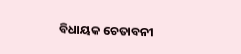ବିଧାୟକ ଚେତାବନୀ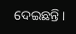ଦେଇଛନ୍ତି ।